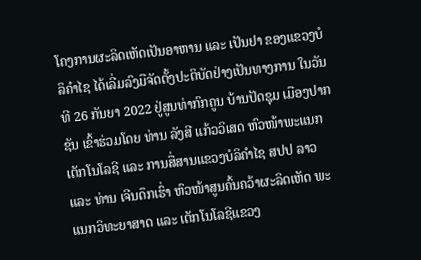ໂຄງການຜະລິດເຫັດເປັນອາຫານ ແລະ ເປັນຢາ ຂອງແຂວງບໍລິຄຳໄຊ ໄດ້ເລີ່ມລົງມືຈັດຕັ້ງປະຕິບັດຢ່າງເປັນທາງການ ໃນວັນທີ 26 ກັນຍາ 2022 ຢູ່ສູນທ່າກົກຄູນ ບ້ານປັດຊຸມ ເມືອງປາກຊັນ ເຂົ້າຮ່ວມໂດຍ ທ່ານ ລັງສີ ແກ້ວວິເສດ ຫົວໜ້າພະແນກເຕັກໂນໂລຊີ ແລະ ການສື່ສານແຂວງບໍລິຄຳໄຊ ສປປ ລາວ ແລະ ທ່ານ ເຈີນດຶກເຮົ່າ ຫົວໜ້າສູນຄົ້ນຄວ້າຜະລິດເຫັດ ພະແນກວິທະຍາສາດ ແລະ ເຕັກໂນໂລຊີແຂວງ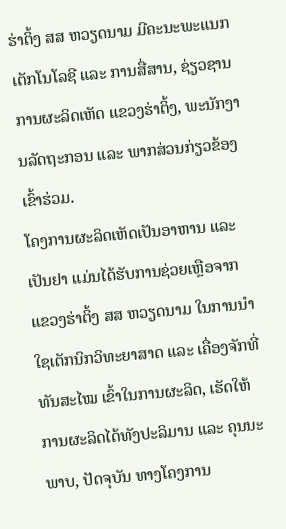ຮ່າຕິ້ງ ສສ ຫວຽດນາມ ມີຄະນະພະແນກເຕັກໂນໂລຊີ ແລະ ການສື່ສານ, ຊ່ຽວຊານການຜະລິດເຫັດ ແຂວງຮ່າຕິ້ງ, ພະນັກງານລັດຖະກອນ ແລະ ພາກສ່ວນກ່ຽວຂ້ອງ ເຂົ້າຮ່ວມ.
ໂຄງການຜະລິດເຫັດເປັນອາຫານ ແລະ ເປັນຢາ ແມ່ນໄດ້ຮັບການຊ່ວຍເຫຼືອຈາກແຂວງຮ່າຕິ້ງ ສສ ຫວຽດນາມ ໃນການນໍາໃຊເຕັກນິກວິທະຍາສາດ ແລະ ເຄື່ອງຈັກທີ່ທັນສະໄໝ ເຂົ້າໃນການຜະລິດ, ເຮັດໃຫ້ການຜະລິດໄດ້ທັງປະລິມານ ແລະ ຄຸນນະພາບ, ປັດຈຸບັນ ທາງໂຄງການ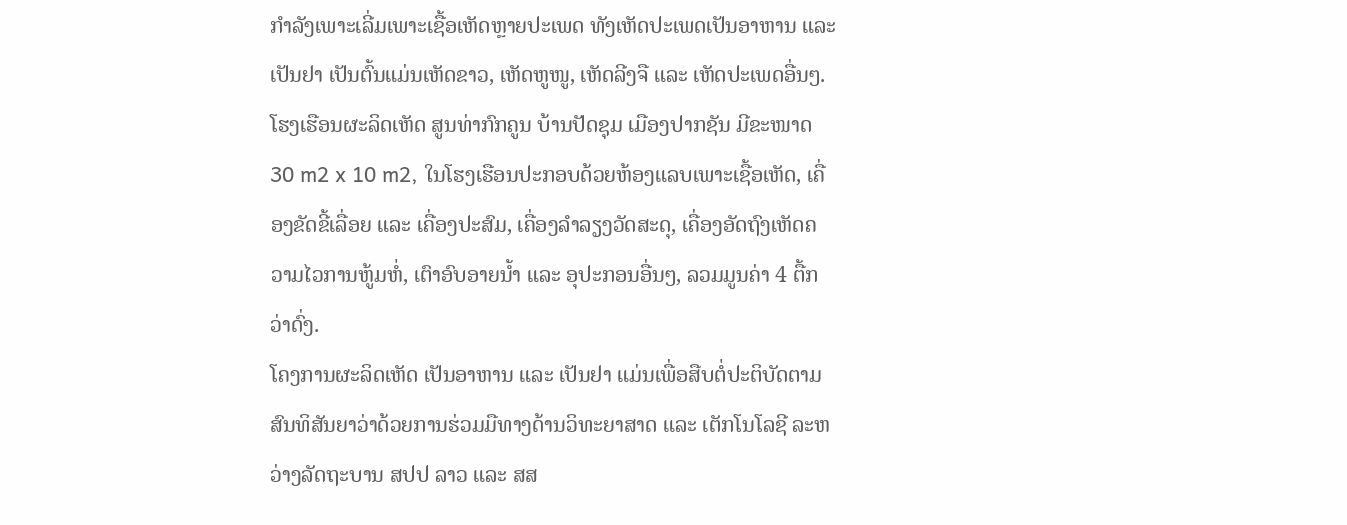ກໍາລັງເພາະເລີ່ມເພາະເຊື້ອເຫັດຫຼາຍປະເພດ ທັງເຫັດປະເພດເປັນອາຫານ ແລະ ເປັນຢາ ເປັນຕົ້ນແມ່ນເຫັດຂາວ, ເຫັດຫູໜູ, ເຫັດລີງຈື ແລະ ເຫັດປະເພດອື່ນໆ.
ໂຮງເຮືອນຜະລິດເຫັດ ສູນທ່າກົກຄູນ ບ້ານປັດຊຸມ ເມືອງປາກຊັນ ມີຂະໜາດ 30 m2 x 10 m2, ໃນໂຮງເຮືອນປະກອບດ້ວຍຫ້ອງແລບເພາະເຊື້ອເຫັດ, ເຄື່ອງຂັດຂີ້ເລື່ອຍ ແລະ ເຄື່ອງປະສົມ, ເຄື່ອງລໍາລຽງວັດສະດຸ, ເຄື່ອງອັດຖົງເຫັດຄວາມໄວການຫູ້ມຫໍ່, ເຕົາອົບອາຍນໍ້າ ແລະ ອຸປະກອນອື່ນໆ, ລວມມູນຄ່າ 4 ຕື້ກວ່າດົ່ງ.
ໂຄງການຜະລິດເຫັດ ເປັນອາຫານ ແລະ ເປັນຢາ ແມ່ນເພື່ອສືບຕໍ່ປະຕິບັດຕາມສົນທິສັນຍາວ່າດ້ວຍການຮ່ວມມືທາງດ້ານວິທະຍາສາດ ແລະ ເຕັກໂນໂລຊີ ລະຫວ່າງລັດຖະບານ ສປປ ລາວ ແລະ ສສ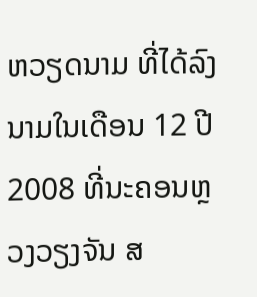ຫວຽດນາມ ທີ່ໄດ້ລົງນາມໃນເດືອນ 12 ປີ 2008 ທີ່ນະຄອນຫຼວງວຽງຈັນ ສ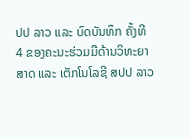ປປ ລາວ ແລະ ບົດບັນທຶກ ຄັ້ງທີ 4 ຂອງຄະນະຮ່ວມມືດ້ານວິທະຍາສາດ ແລະ ເຕັກໂນໂລຊີ ສປປ ລາວ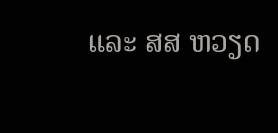ແລະ ສສ ຫວຽດ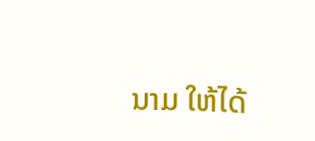ນາມ ໃຫ້ໄດ້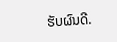ຮັບຜົນດີ.